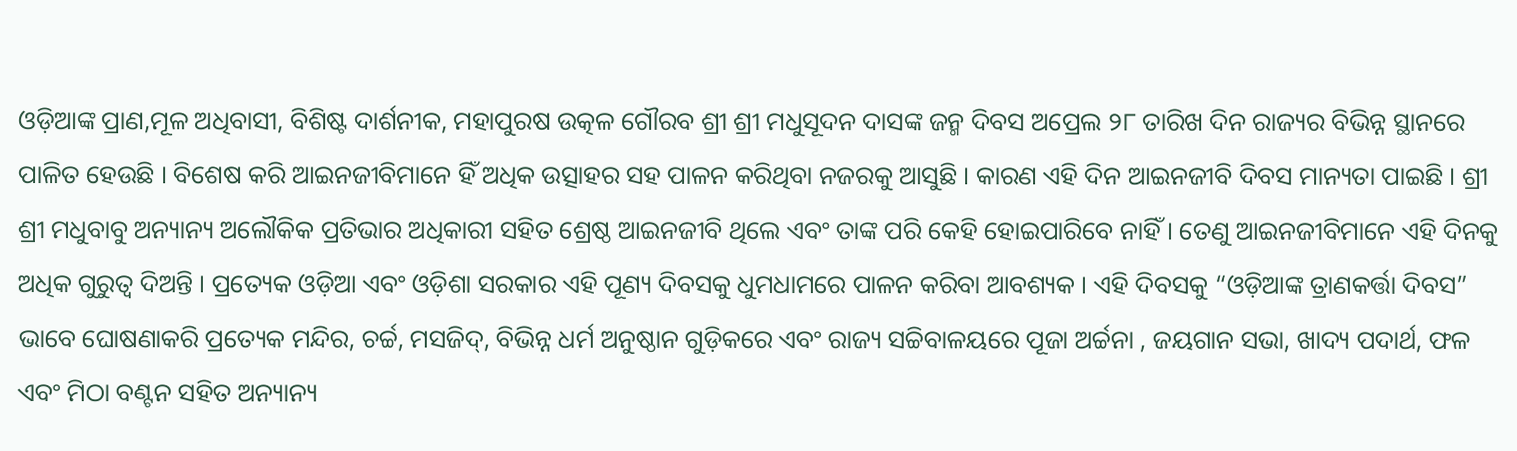ଓଡ଼ିଆଙ୍କ ପ୍ରାଣ,ମୂଳ ଅଧିବାସୀ, ବିଶିଷ୍ଟ ଦାର୍ଶନୀକ, ମହାପୁରଷ ଉତ୍କଳ ଗୌରବ ଶ୍ରୀ ଶ୍ରୀ ମଧୁସୂଦନ ଦାସଙ୍କ ଜନ୍ମ ଦିବସ ଅପ୍ରେଲ ୨୮ ତାରିଖ ଦିନ ରାଜ୍ୟର ବିଭିନ୍ନ ସ୍ଥାନରେ ପାଳିତ ହେଉଛି । ବିଶେଷ କରି ଆଇନଜୀବିମାନେ ହିଁ ଅଧିକ ଉତ୍ସାହର ସହ ପାଳନ କରିଥିବା ନଜରକୁ ଆସୁଛି । କାରଣ ଏହି ଦିନ ଆଇନଜୀବି ଦିବସ ମାନ୍ୟତା ପାଇଛି । ଶ୍ରୀ ଶ୍ରୀ ମଧୁବାବୁ ଅନ୍ୟାନ୍ୟ ଅଲୌକିକ ପ୍ରତିଭାର ଅଧିକାରୀ ସହିତ ଶ୍ରେଷ୍ଠ ଆଇନଜୀବି ଥିଲେ ଏବଂ ତାଙ୍କ ପରି କେହି ହୋଇପାରିବେ ନାହିଁ । ତେଣୁ ଆଇନଜୀବିମାନେ ଏହି ଦିନକୁ ଅଧିକ ଗୁରୁତ୍ୱ ଦିଅନ୍ତି । ପ୍ରତ୍ୟେକ ଓଡ଼ିଆ ଏବଂ ଓଡ଼ିଶା ସରକାର ଏହି ପୂଣ୍ୟ ଦିବସକୁ ଧୁମଧାମରେ ପାଳନ କରିବା ଆବଶ୍ୟକ । ଏହି ଦିବସକୁ “ଓଡ଼ିଆଙ୍କ ତ୍ରାଣକର୍ତ୍ତା ଦିବସ” ଭାବେ ଘୋଷଣାକରି ପ୍ରତ୍ୟେକ ମନ୍ଦିର, ଚର୍ଚ୍ଚ, ମସଜିଦ୍, ବିଭିନ୍ନ ଧର୍ମ ଅନୁଷ୍ଠାନ ଗୁଡ଼ିକରେ ଏବଂ ରାଜ୍ୟ ସଚ୍ଚିବାଳୟରେ ପୂଜା ଅର୍ଚ୍ଚନା , ଜୟଗାନ ସଭା, ଖାଦ୍ୟ ପଦାର୍ଥ, ଫଳ ଏବଂ ମିଠା ବଣ୍ଟନ ସହିତ ଅନ୍ୟାନ୍ୟ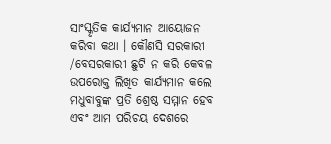ସାଂସ୍କୃତିକ କାର୍ଯ୍ୟମାନ ଆୟୋଜନ କରିବା କଥା । କୌଣସି ସରକାରୀ /ବେସରକାରୀ ଛୁଟି ନ କରି କେବଳ ଉପରୋକ୍ତ ଲିଖିତ କାର୍ଯ୍ୟମାନ କଲେ ମଧୁବାବୁଙ୍କ ପ୍ରତି ଶ୍ରେଷ୍ଠ ସମ୍ମାନ ହେବ ଏବଂ ଆମ ପରିଚୟ ଦେଶରେ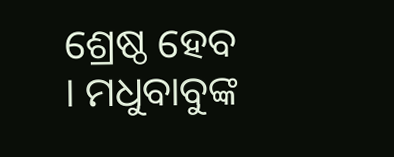ଶ୍ରେଷ୍ଠ ହେବ । ମଧୁବାବୁଙ୍କ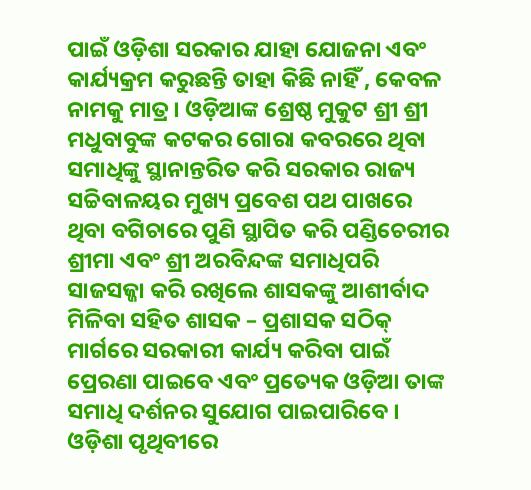ପାଇଁ ଓଡ଼ିଶା ସରକାର ଯାହା ଯୋଜନା ଏବଂ କାର୍ଯ୍ୟକ୍ରମ କରୁଛନ୍ତି ତାହା କିଛି ନାହିଁ , କେବଳ ନାମକୁ ମାତ୍ର । ଓଡ଼ିଆଙ୍କ ଶ୍ରେଷ୍ଠ ମୁକୁଟ ଶ୍ରୀ ଶ୍ରୀ ମଧୁବାବୁଙ୍କ କଟକର ଗୋରା କବରରେ ଥିବା ସମାଧିଙ୍କୁ ସ୍ଥାନାନ୍ତରିତ କରି ସରକାର ରାଜ୍ୟ ସଚ୍ଚିବାଳୟର ମୁଖ୍ୟ ପ୍ରବେଶ ପଥ ପାଖରେ ଥିବା ବଗିଚାରେ ପୁଣି ସ୍ଥାପିତ କରି ପଣ୍ଡିଚେରୀର ଶ୍ରୀମା ଏବଂ ଶ୍ରୀ ଅରବିନ୍ଦଙ୍କ ସମାଧିପରି ସାଜସଜ୍ଜା କରି ରଖିଲେ ଶାସକଙ୍କୁ ଆଶୀର୍ବାଦ ମିଳିବା ସହିତ ଶାସକ – ପ୍ରଶାସକ ସଠିକ୍ ମାର୍ଗରେ ସରକାରୀ କାର୍ଯ୍ୟ କରିବା ପାଇଁ ପ୍ରେରଣା ପାଇବେ ଏବଂ ପ୍ରତ୍ୟେକ ଓଡ଼ିଆ ତାଙ୍କ ସମାଧି ଦର୍ଶନର ସୁଯୋଗ ପାଇପାରିବେ । ଓଡ଼ିଶା ପୃଥିବୀରେ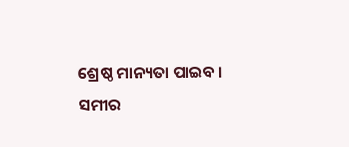ଶ୍ରେଷ୍ଠ ମାନ୍ୟତା ପାଇବ ।
ସମୀର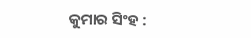କୁମାର ସିଂହ :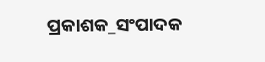ପ୍ରକାଶକ_ସଂପାଦକ